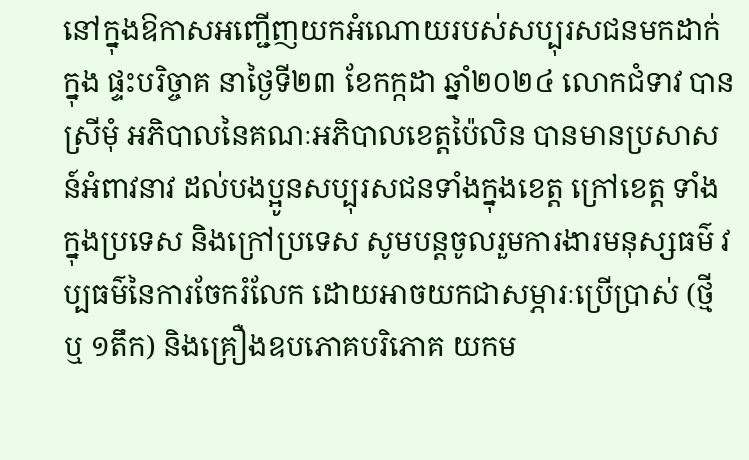នៅក្នុងឱកាសអញ្ជើញយកអំណោយរបស់សប្បុរសជនមកដាក់ក្នុង ផ្ទះបរិច្ចាគ នាថ្ងៃទី២៣ ខែកក្កដា ឆ្នាំ២០២៤ លោកជំទាវ បាន ស្រីមុំ អភិបាលនៃគណៈអភិបាលខេត្តប៉ៃលិន បានមានប្រសាសន៍អំពាវនាវ ដល់បងប្អូនសប្បុរសជនទាំងក្នុងខេត្ត ក្រៅខេត្ត ទាំងក្នុងប្រទេស និងក្រៅប្រទេស សូមបន្តចូលរួមការងារមនុស្សធម៌ វប្បធម៌នៃការចែករំលែក ដោយអាចយកជាសម្ភារៈប្រើប្រាស់ (ថ្មី ឬ ១តឹក) និងគ្រឿងឧបភោគបរិភោគ យកម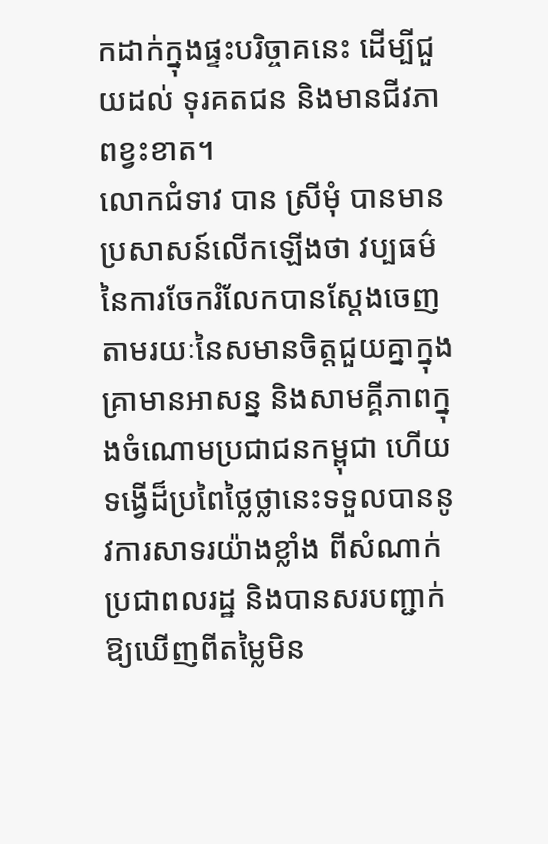កដាក់ក្នុងផ្ទះបរិច្ចាគនេះ ដើម្បីជួយដល់ ទុរគតជន និងមានជីវភាពខ្វះខាត។
លោកជំទាវ បាន ស្រីមុំ បានមានប្រសាសន៍លើកឡើងថា វប្បធម៌នៃការចែករំលែកបានស្តែងចេញតាមរយៈនៃសមានចិត្តជួយគ្នាក្នុងគ្រាមានអាសន្ន និងសាមគ្គីភាពក្នុងចំណោមប្រជាជនកម្ពុជា ហើយទង្វើដ៏ប្រពៃថ្លៃថ្លានេះទទួលបាននូវការសាទរយ៉ាងខ្លាំង ពីសំណាក់ប្រជាពលរដ្ឋ និងបានសរបញ្ជាក់ឱ្យឃើញពីតម្លៃមិន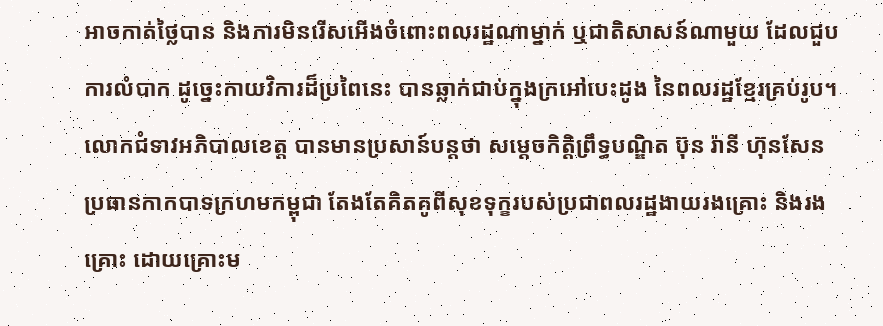អាចកាត់ថ្លៃបាន និងការមិនរើសអើងចំពោះពលរដ្ឋណាម្នាក់ ឬជាតិសាសន៍ណាមួយ ដែលជួបការលំបាក ដូច្នេះកាយវិការដ៏ប្រពៃនេះ បានឆ្លាក់ជាប់ក្នុងក្រអៅបេះដូង នៃពលរដ្ឋខ្មែរគ្រប់រូប។
លោកជំទាវអភិបាលខេត្ត បានមានប្រសាន៍បន្តថា សម្ដេចកិត្តិព្រឹទ្ធបណ្ឌិត ប៊ុន រ៉ានី ហ៊ុនសែន ប្រធានកាកបាទក្រហមកម្ពុជា តែងតែគិតគូពីសុខទុក្ខរបស់ប្រជាពលរដ្ឋងាយរងគ្រោះ និងរងគ្រោះ ដោយគ្រោះម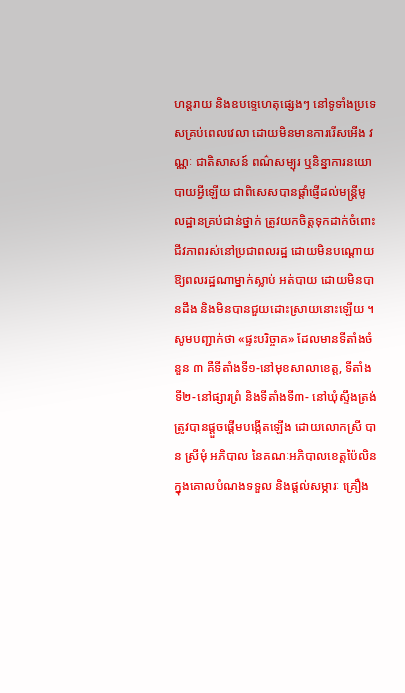ហន្តរាយ និងឧបទ្ទេហេតុផ្សេងៗ នៅទូទាំងប្រទេសគ្រប់ពេលវេលា ដោយមិនមានការរើសអើង វណ្ណៈ ជាតិសាសន៍ ពណ៌សម្បុរ ឬនិន្នាការនយោបាយអ្វីឡើយ ជាពិសេសបានផ្តាំផ្ញើដល់មន្ត្រីមូលដ្ឋានគ្រប់ជាន់ថ្នាក់ ត្រូវយកចិត្តទុកដាក់ចំពោះជីវភាពរស់នៅប្រជាពលរដ្ឋ ដោយមិនបណ្តោយឱ្យពលរដ្ឋណាម្នាក់ស្លាប់ អត់បាយ ដោយមិនបានដឹង និងមិនបានជួយដោះស្រាយនោះឡើយ ។
សូមបញ្ជាក់ថា «ផ្ទះបរិច្ចាគ» ដែលមានទីតាំងចំនួន ៣ គឺទីតាំងទី១-នៅមុខសាលាខេត្ត, ទីតាំងទី២-នៅផ្សារព្រំ និងទីតាំងទី៣- នៅឃុំស្ទឹងត្រង់ ត្រូវបានផ្តួចផ្តើមបង្កើតឡើង ដោយលោកស្រី បាន ស្រីមុំ អភិបាល នៃគណៈអភិបាលខេត្តប៉ៃលិន ក្នុងគោលបំណងទទួល និងផ្តល់សម្ភារៈ គ្រឿង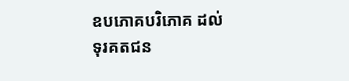ឧបភោគបរិភោគ ដល់ទុរគតជន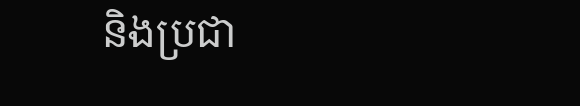និងប្រជា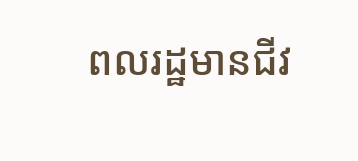ពលរដ្ឋមានជីវ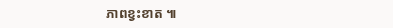ភាពខ្វះខាត ៕